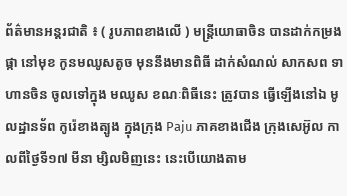ព័ត៌មានអន្តរជាតិ ៖ ( រូបភាពខាងលើ ) មន្រ្តីយោធាចិន បានដាក់កម្រងផ្កា នៅមុខ កូនមឈូសតូច មុននឹងមានពិធី ដាក់សំណល់ សាកសព ទាហានចិន ចូលទៅក្នុង មឈូស ខណៈពិធីនេះ ត្រូវបាន ធ្វើឡើងនៅឯ មូលដ្ឋានទ័ព កូរ៉េខាងត្បូង ក្នុងក្រុង Paju ភាគខាងជើង ក្រុងសេអ៊ូល កាលពីថ្ងៃទី១៧ មីនា ម្សិលមិញនេះ នេះបើយោងតាម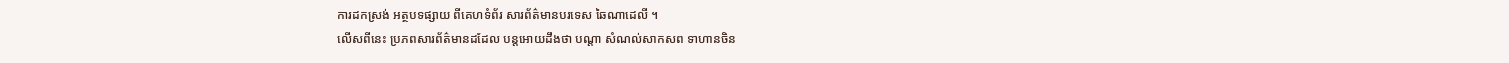ការដកស្រង់ អត្ថបទផ្សាយ ពីគេហទំព័រ សារព័ត៌មានបរទេស ឆៃណាដេលី ។
លើសពីនេះ ប្រភពសារព័ត៌មានដដែល បន្តអោយដឹងថា បណ្តា សំណល់សាកសព ទាហានចិន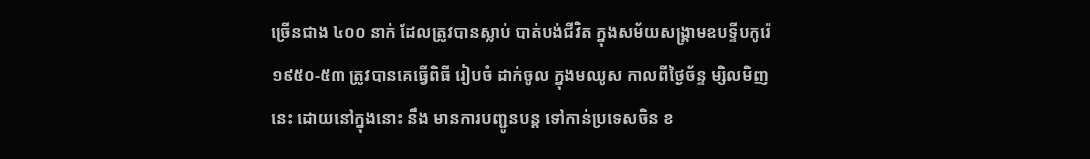ច្រើនជាង ៤០០ នាក់ ដែលត្រូវបានស្លាប់ បាត់បង់ជីវិត ក្នុងសម័យសង្គ្រាមឧបទ្ទីបកូរ៉េ ១៩៥០-៥៣ ត្រូវបានគេធ្វើពិធី រៀបចំ ដាក់ចូល ក្នុងមឈូស កាលពីថ្ងៃច័ន្ទ ម្សិលមិញនេះ ដោយនៅក្នុងនោះ នឹង មានការបញ្ជូនបន្ត ទៅកាន់ប្រទេសចិន ខ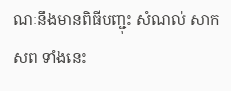ណៈនឹងមានពិធីបញ្ជុះ សំណល់ សាកសព ទាំងនេះ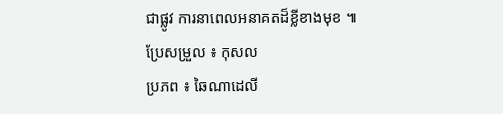ជាផ្លូវ ការនាពេលអនាគតដ៏ខ្លីខាងមុខ ៕
ប្រែសម្រួល ៖ កុសល
ប្រភព ៖ ឆៃណាដេលី